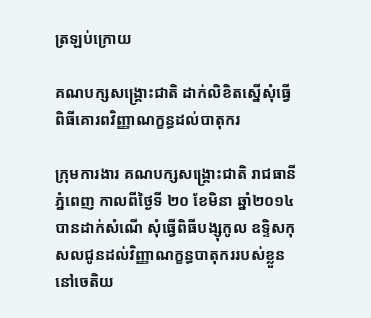ត្រឡប់ក្រោយ

គណបក្សសង្រ្គោះជាតិ ដាក់លិខិតស្នើសុំធ្វើពិធីគោរពវិញ្ញាណក្ខន្ធដល់បាតុករ

ក្រុមការងារ គណបក្សសង្រ្គោះជាតិ រាជធានីភ្នំពេញ កាលពីថ្ងៃទី ២០ ខែមិនា ឆ្នាំ២០១៤ បានដាក់សំណើ សុំធ្វើពិធីបង្សុកូល ឧទិ្ទសកុសលជូនដល់វិញ្ញាណក្ខន្ធបាតុកររបស់ខ្លួន នៅចេតិយ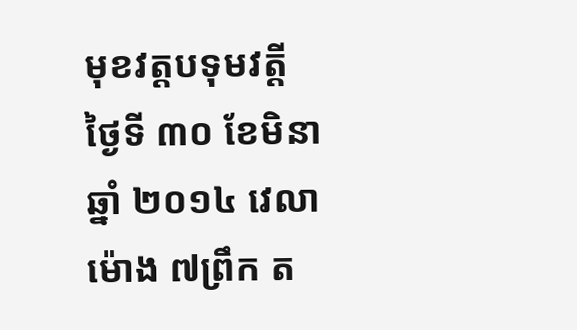មុខវត្តបទុមវត្ដី ថ្ងៃទី ៣០ ខែមិនា ឆ្នាំ ២០១៤ វេលាម៉ោង ៧ព្រឹក ត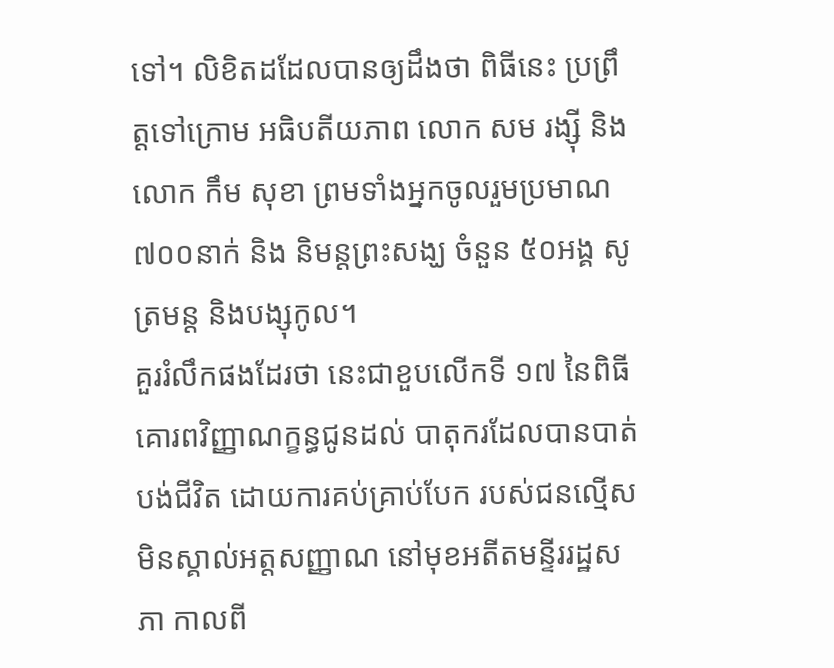ទៅ។ លិខិតដដែលបានឲ្យដឹងថា ពិធីនេះ ប្រព្រឹត្តទៅក្រោម អធិបតីយភាព លោក សម រង្ស៊ី និង លោក កឹម សុខា ព្រមទាំងអ្នកចូលរួមប្រមាណ ៧០០នាក់ និង និមន្ដព្រះសង្ឃ ចំនួន ៥០អង្គ សូត្រមន្ដ និងបង្សុកូល។
គួររំលឹកផងដែរថា នេះជាខួបលើកទី ១៧ នៃពិធីគោរពវិញ្ញាណក្ខន្ធជូនដល់ បាតុករដែលបានបាត់បង់ជីវិត ដោយការគប់គ្រាប់បែក របស់ជនល្មើសមិនស្គាល់អត្តសញ្ញាណ នៅមុខអតីតមន្ទីររដ្ឋសភា កាលពី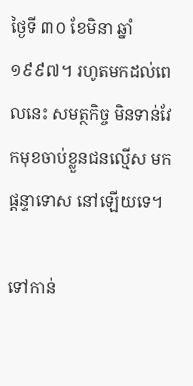ថ្ងៃទី ៣០ ខែមិនា ឆ្នាំ១៩៩៧។ រហូតមកដល់ពេលនេះ សមត្ថកិច្ច មិនទាន់វែកមុខចាប់ខ្លួនជនល្មើស មកផ្ដន្ទាទោស នៅឡើយទេ។

ទៅកាន់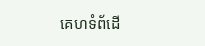គេហទំព័ដើ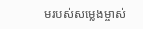មរបស់សម្លេងម្ចាស់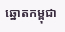ឆ្នោតកម្ពុជា